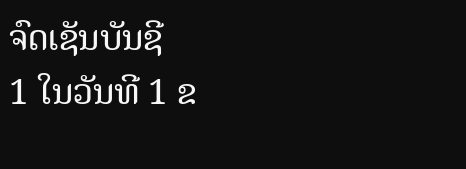ຈົດເຊັນບັນຊີ
1 ໃນວັນທີ 1 ຂ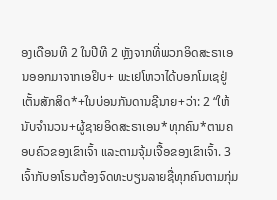ອງເດືອນທີ 2 ໃນປີທີ 2 ຫຼັງຈາກທີ່ພວກອິດສະຣາເອນອອກມາຈາກເອຢິບ+ ພະເຢໂຫວາໄດ້ບອກໂມເຊຢູ່ເຕັ້ນສັກສິດ*+ໃນບ່ອນກັນດານຊີນາຍ+ວ່າ: 2 “ໃຫ້ນັບຈຳນວນ+ຜູ້ຊາຍອິດສະຣາເອນ*ທຸກຄົນ*ຕາມຄອບຄົວຂອງເຂົາເຈົ້າ ແລະຕາມຈຸ້ມເຈື້ອຂອງເຂົາເຈົ້າ. 3 ເຈົ້າກັບອາໂຣນຕ້ອງຈົດທະບຽນລາຍຊື່ທຸກຄົນຕາມກຸ່ມ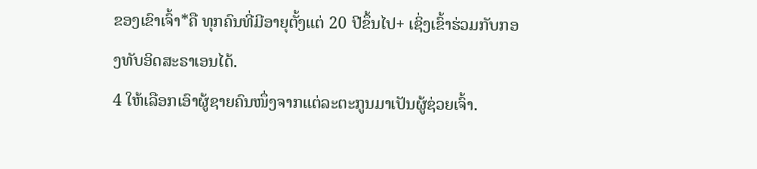ຂອງເຂົາເຈົ້າ*ຄື ທຸກຄົນທີ່ມີອາຍຸຕັ້ງແຕ່ 20 ປີຂຶ້ນໄປ+ ເຊິ່ງເຂົ້າຮ່ວມກັບກອງທັບອິດສະຣາເອນໄດ້.
4 ໃຫ້ເລືອກເອົາຜູ້ຊາຍຄົນໜຶ່ງຈາກແຕ່ລະຕະກູນມາເປັນຜູ້ຊ່ວຍເຈົ້າ.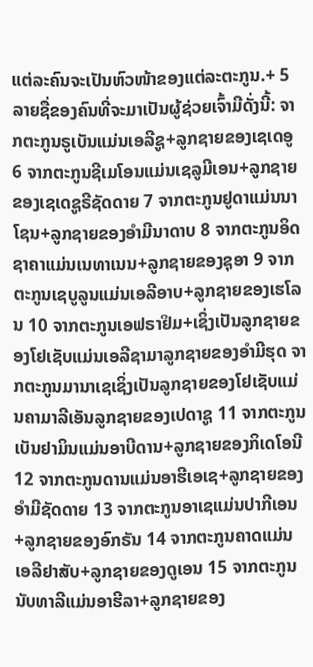ແຕ່ລະຄົນຈະເປັນຫົວໜ້າຂອງແຕ່ລະຕະກູນ.+ 5 ລາຍຊື່ຂອງຄົນທີ່ຈະມາເປັນຜູ້ຊ່ວຍເຈົ້າມີດັ່ງນີ້: ຈາກຕະກູນຣູເບັນແມ່ນເອລີຊູ+ລູກຊາຍຂອງເຊເດອູ 6 ຈາກຕະກູນຊີເມໂອນແມ່ນເຊລູມີເອນ+ລູກຊາຍຂອງເຊເດຊູຣີຊັດດາຍ 7 ຈາກຕະກູນຢູດາແມ່ນນາໂຊນ+ລູກຊາຍຂອງອຳມີນາດາບ 8 ຈາກຕະກູນອິດຊາຄາແມ່ນເນທາເນນ+ລູກຊາຍຂອງຊຸອາ 9 ຈາກຕະກູນເຊບູລູນແມ່ນເອລີອາບ+ລູກຊາຍຂອງເຮໂລນ 10 ຈາກຕະກູນເອຟຣາຢິມ+ເຊິ່ງເປັນລູກຊາຍຂອງໂຢເຊັບແມ່ນເອລີຊາມາລູກຊາຍຂອງອຳມີຮຸດ ຈາກຕະກູນມານາເຊເຊິ່ງເປັນລູກຊາຍຂອງໂຢເຊັບແມ່ນຄາມາລີເອັນລູກຊາຍຂອງເປດາຊູ 11 ຈາກຕະກູນເບັນຢາມິນແມ່ນອາບີດານ+ລູກຊາຍຂອງກິເດໂອນີ 12 ຈາກຕະກູນດານແມ່ນອາຮີເອເຊ+ລູກຊາຍຂອງອຳມີຊັດດາຍ 13 ຈາກຕະກູນອາເຊແມ່ນປາກີເອນ+ລູກຊາຍຂອງອົກຣັນ 14 ຈາກຕະກູນຄາດແມ່ນເອລີຢາສັບ+ລູກຊາຍຂອງດູເອນ 15 ຈາກຕະກູນນັບທາລີແມ່ນອາຮີລາ+ລູກຊາຍຂອງ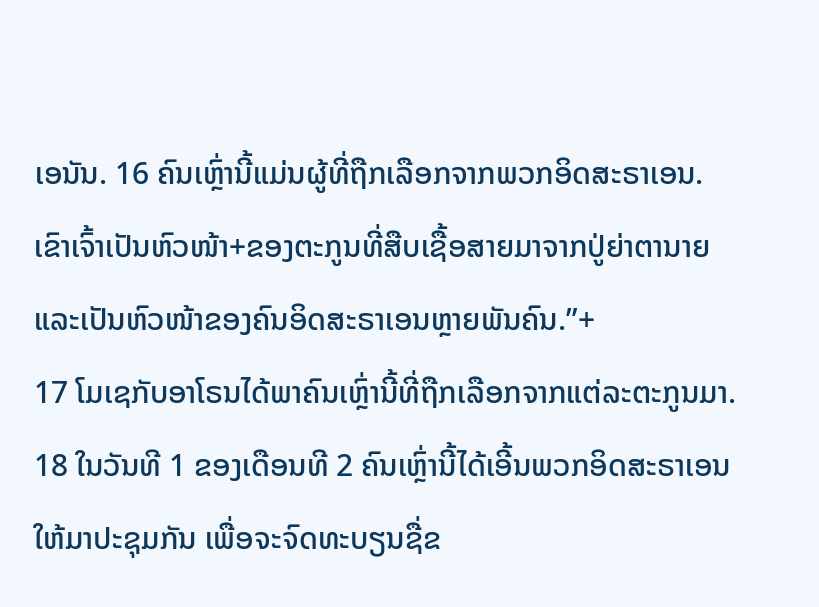ເອນັນ. 16 ຄົນເຫຼົ່ານີ້ແມ່ນຜູ້ທີ່ຖືກເລືອກຈາກພວກອິດສະຣາເອນ. ເຂົາເຈົ້າເປັນຫົວໜ້າ+ຂອງຕະກູນທີ່ສືບເຊື້ອສາຍມາຈາກປູ່ຍ່າຕານາຍ ແລະເປັນຫົວໜ້າຂອງຄົນອິດສະຣາເອນຫຼາຍພັນຄົນ.”+
17 ໂມເຊກັບອາໂຣນໄດ້ພາຄົນເຫຼົ່ານີ້ທີ່ຖືກເລືອກຈາກແຕ່ລະຕະກູນມາ. 18 ໃນວັນທີ 1 ຂອງເດືອນທີ 2 ຄົນເຫຼົ່ານີ້ໄດ້ເອີ້ນພວກອິດສະຣາເອນໃຫ້ມາປະຊຸມກັນ ເພື່ອຈະຈົດທະບຽນຊື່ຂ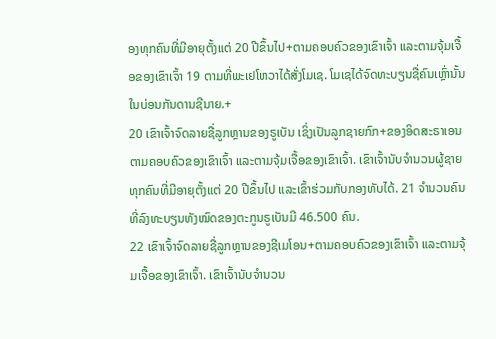ອງທຸກຄົນທີ່ມີອາຍຸຕັ້ງແຕ່ 20 ປີຂຶ້ນໄປ+ຕາມຄອບຄົວຂອງເຂົາເຈົ້າ ແລະຕາມຈຸ້ມເຈື້ອຂອງເຂົາເຈົ້າ 19 ຕາມທີ່ພະເຢໂຫວາໄດ້ສັ່ງໂມເຊ. ໂມເຊໄດ້ຈົດທະບຽນຊື່ຄົນເຫຼົ່ານັ້ນໃນບ່ອນກັນດານຊີນາຍ.+
20 ເຂົາເຈົ້າຈົດລາຍຊື່ລູກຫຼານຂອງຣູເບັນ ເຊິ່ງເປັນລູກຊາຍກົກ+ຂອງອິດສະຣາເອນຕາມຄອບຄົວຂອງເຂົາເຈົ້າ ແລະຕາມຈຸ້ມເຈື້ອຂອງເຂົາເຈົ້າ. ເຂົາເຈົ້ານັບຈຳນວນຜູ້ຊາຍທຸກຄົນທີ່ມີອາຍຸຕັ້ງແຕ່ 20 ປີຂຶ້ນໄປ ແລະເຂົ້າຮ່ວມກັບກອງທັບໄດ້. 21 ຈຳນວນຄົນທີ່ລົງທະບຽນທັງໝົດຂອງຕະກູນຣູເບັນມີ 46.500 ຄົນ.
22 ເຂົາເຈົ້າຈົດລາຍຊື່ລູກຫຼານຂອງຊີເມໂອນ+ຕາມຄອບຄົວຂອງເຂົາເຈົ້າ ແລະຕາມຈຸ້ມເຈື້ອຂອງເຂົາເຈົ້າ. ເຂົາເຈົ້ານັບຈຳນວນ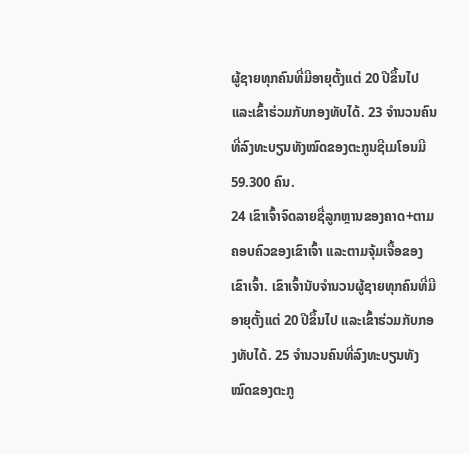ຜູ້ຊາຍທຸກຄົນທີ່ມີອາຍຸຕັ້ງແຕ່ 20 ປີຂຶ້ນໄປ ແລະເຂົ້າຮ່ວມກັບກອງທັບໄດ້. 23 ຈຳນວນຄົນທີ່ລົງທະບຽນທັງໝົດຂອງຕະກູນຊີເມໂອນມີ 59.300 ຄົນ.
24 ເຂົາເຈົ້າຈົດລາຍຊື່ລູກຫຼານຂອງຄາດ+ຕາມຄອບຄົວຂອງເຂົາເຈົ້າ ແລະຕາມຈຸ້ມເຈື້ອຂອງເຂົາເຈົ້າ. ເຂົາເຈົ້ານັບຈຳນວນຜູ້ຊາຍທຸກຄົນທີ່ມີອາຍຸຕັ້ງແຕ່ 20 ປີຂຶ້ນໄປ ແລະເຂົ້າຮ່ວມກັບກອງທັບໄດ້. 25 ຈຳນວນຄົນທີ່ລົງທະບຽນທັງໝົດຂອງຕະກູ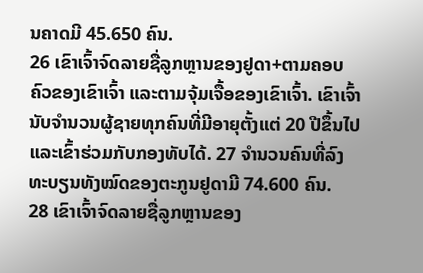ນຄາດມີ 45.650 ຄົນ.
26 ເຂົາເຈົ້າຈົດລາຍຊື່ລູກຫຼານຂອງຢູດາ+ຕາມຄອບຄົວຂອງເຂົາເຈົ້າ ແລະຕາມຈຸ້ມເຈື້ອຂອງເຂົາເຈົ້າ. ເຂົາເຈົ້ານັບຈຳນວນຜູ້ຊາຍທຸກຄົນທີ່ມີອາຍຸຕັ້ງແຕ່ 20 ປີຂຶ້ນໄປ ແລະເຂົ້າຮ່ວມກັບກອງທັບໄດ້. 27 ຈຳນວນຄົນທີ່ລົງທະບຽນທັງໝົດຂອງຕະກູນຢູດາມີ 74.600 ຄົນ.
28 ເຂົາເຈົ້າຈົດລາຍຊື່ລູກຫຼານຂອງ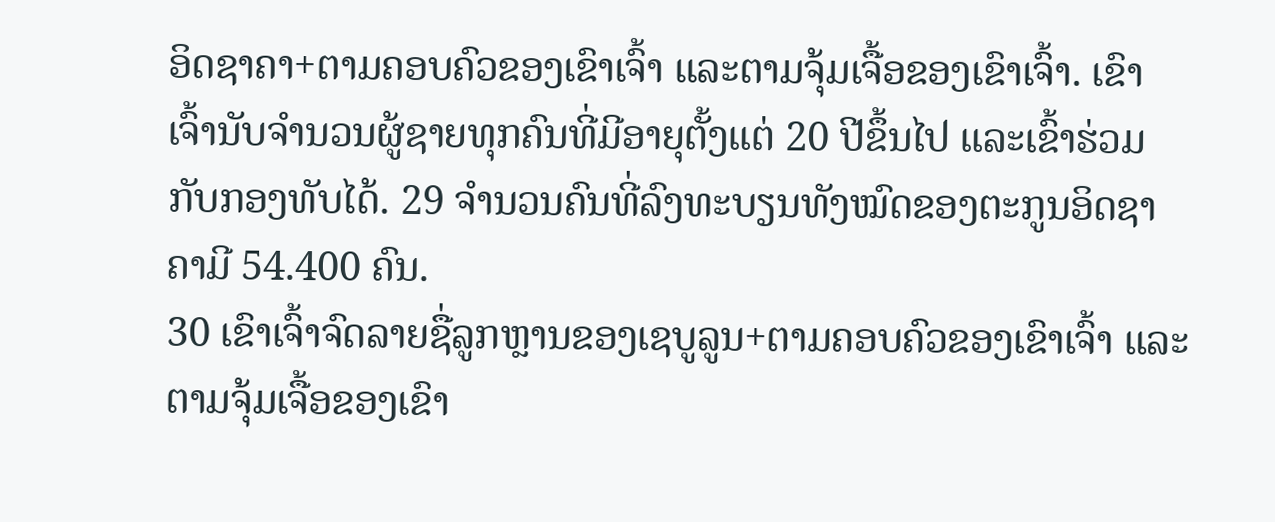ອິດຊາຄາ+ຕາມຄອບຄົວຂອງເຂົາເຈົ້າ ແລະຕາມຈຸ້ມເຈື້ອຂອງເຂົາເຈົ້າ. ເຂົາເຈົ້ານັບຈຳນວນຜູ້ຊາຍທຸກຄົນທີ່ມີອາຍຸຕັ້ງແຕ່ 20 ປີຂຶ້ນໄປ ແລະເຂົ້າຮ່ວມກັບກອງທັບໄດ້. 29 ຈຳນວນຄົນທີ່ລົງທະບຽນທັງໝົດຂອງຕະກູນອິດຊາຄາມີ 54.400 ຄົນ.
30 ເຂົາເຈົ້າຈົດລາຍຊື່ລູກຫຼານຂອງເຊບູລູນ+ຕາມຄອບຄົວຂອງເຂົາເຈົ້າ ແລະຕາມຈຸ້ມເຈື້ອຂອງເຂົາ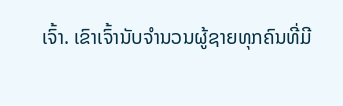ເຈົ້າ. ເຂົາເຈົ້ານັບຈຳນວນຜູ້ຊາຍທຸກຄົນທີ່ມີ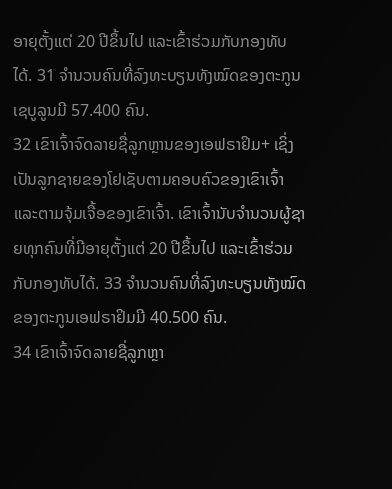ອາຍຸຕັ້ງແຕ່ 20 ປີຂຶ້ນໄປ ແລະເຂົ້າຮ່ວມກັບກອງທັບໄດ້. 31 ຈຳນວນຄົນທີ່ລົງທະບຽນທັງໝົດຂອງຕະກູນເຊບູລູນມີ 57.400 ຄົນ.
32 ເຂົາເຈົ້າຈົດລາຍຊື່ລູກຫຼານຂອງເອຟຣາຢິມ+ ເຊິ່ງເປັນລູກຊາຍຂອງໂຢເຊັບຕາມຄອບຄົວຂອງເຂົາເຈົ້າ ແລະຕາມຈຸ້ມເຈື້ອຂອງເຂົາເຈົ້າ. ເຂົາເຈົ້ານັບຈຳນວນຜູ້ຊາຍທຸກຄົນທີ່ມີອາຍຸຕັ້ງແຕ່ 20 ປີຂຶ້ນໄປ ແລະເຂົ້າຮ່ວມກັບກອງທັບໄດ້. 33 ຈຳນວນຄົນທີ່ລົງທະບຽນທັງໝົດຂອງຕະກູນເອຟຣາຢິມມີ 40.500 ຄົນ.
34 ເຂົາເຈົ້າຈົດລາຍຊື່ລູກຫຼາ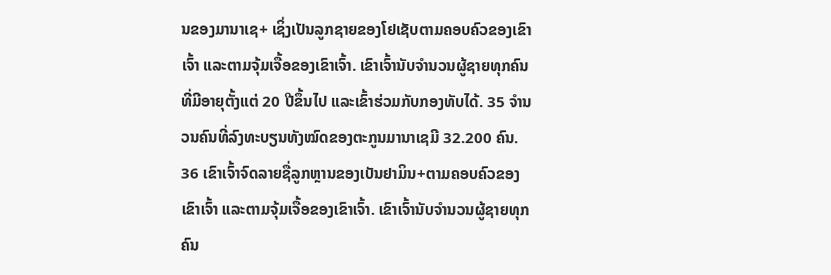ນຂອງມານາເຊ+ ເຊິ່ງເປັນລູກຊາຍຂອງໂຢເຊັບຕາມຄອບຄົວຂອງເຂົາເຈົ້າ ແລະຕາມຈຸ້ມເຈື້ອຂອງເຂົາເຈົ້າ. ເຂົາເຈົ້ານັບຈຳນວນຜູ້ຊາຍທຸກຄົນທີ່ມີອາຍຸຕັ້ງແຕ່ 20 ປີຂຶ້ນໄປ ແລະເຂົ້າຮ່ວມກັບກອງທັບໄດ້. 35 ຈຳນວນຄົນທີ່ລົງທະບຽນທັງໝົດຂອງຕະກູນມານາເຊມີ 32.200 ຄົນ.
36 ເຂົາເຈົ້າຈົດລາຍຊື່ລູກຫຼານຂອງເບັນຢາມິນ+ຕາມຄອບຄົວຂອງເຂົາເຈົ້າ ແລະຕາມຈຸ້ມເຈື້ອຂອງເຂົາເຈົ້າ. ເຂົາເຈົ້ານັບຈຳນວນຜູ້ຊາຍທຸກຄົນ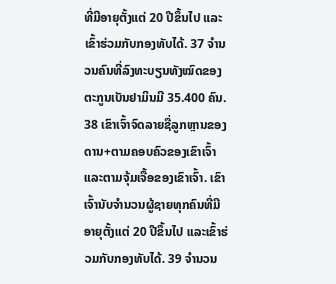ທີ່ມີອາຍຸຕັ້ງແຕ່ 20 ປີຂຶ້ນໄປ ແລະເຂົ້າຮ່ວມກັບກອງທັບໄດ້. 37 ຈຳນວນຄົນທີ່ລົງທະບຽນທັງໝົດຂອງຕະກູນເບັນຢາມິນມີ 35.400 ຄົນ.
38 ເຂົາເຈົ້າຈົດລາຍຊື່ລູກຫຼານຂອງດານ+ຕາມຄອບຄົວຂອງເຂົາເຈົ້າ ແລະຕາມຈຸ້ມເຈື້ອຂອງເຂົາເຈົ້າ. ເຂົາເຈົ້ານັບຈຳນວນຜູ້ຊາຍທຸກຄົນທີ່ມີອາຍຸຕັ້ງແຕ່ 20 ປີຂຶ້ນໄປ ແລະເຂົ້າຮ່ວມກັບກອງທັບໄດ້. 39 ຈຳນວນ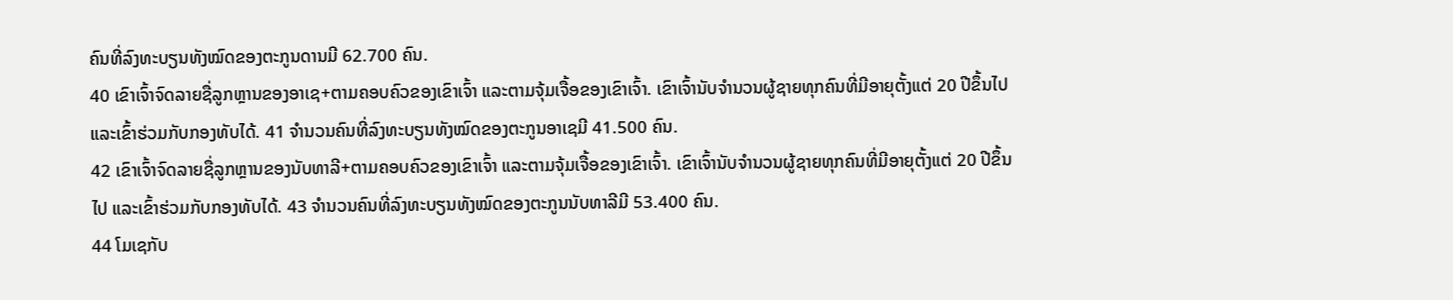ຄົນທີ່ລົງທະບຽນທັງໝົດຂອງຕະກູນດານມີ 62.700 ຄົນ.
40 ເຂົາເຈົ້າຈົດລາຍຊື່ລູກຫຼານຂອງອາເຊ+ຕາມຄອບຄົວຂອງເຂົາເຈົ້າ ແລະຕາມຈຸ້ມເຈື້ອຂອງເຂົາເຈົ້າ. ເຂົາເຈົ້ານັບຈຳນວນຜູ້ຊາຍທຸກຄົນທີ່ມີອາຍຸຕັ້ງແຕ່ 20 ປີຂຶ້ນໄປ ແລະເຂົ້າຮ່ວມກັບກອງທັບໄດ້. 41 ຈຳນວນຄົນທີ່ລົງທະບຽນທັງໝົດຂອງຕະກູນອາເຊມີ 41.500 ຄົນ.
42 ເຂົາເຈົ້າຈົດລາຍຊື່ລູກຫຼານຂອງນັບທາລີ+ຕາມຄອບຄົວຂອງເຂົາເຈົ້າ ແລະຕາມຈຸ້ມເຈື້ອຂອງເຂົາເຈົ້າ. ເຂົາເຈົ້ານັບຈຳນວນຜູ້ຊາຍທຸກຄົນທີ່ມີອາຍຸຕັ້ງແຕ່ 20 ປີຂຶ້ນໄປ ແລະເຂົ້າຮ່ວມກັບກອງທັບໄດ້. 43 ຈຳນວນຄົນທີ່ລົງທະບຽນທັງໝົດຂອງຕະກູນນັບທາລີມີ 53.400 ຄົນ.
44 ໂມເຊກັບ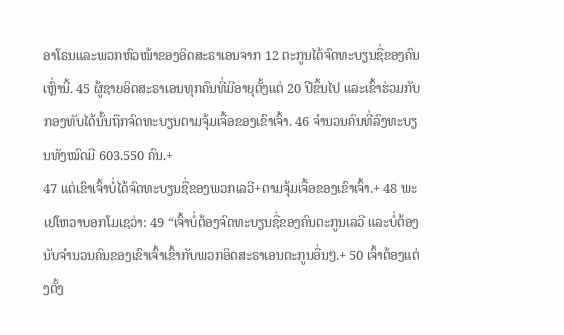ອາໂຣນແລະພວກຫົວໜ້າຂອງອິດສະຣາເອນຈາກ 12 ຕະກູນໄດ້ຈົດທະບຽນຊື່ຂອງຄົນເຫຼົ່ານີ້. 45 ຜູ້ຊາຍອິດສະຣາເອນທຸກຄົນທີ່ມີອາຍຸຕັ້ງແຕ່ 20 ປີຂຶ້ນໄປ ແລະເຂົ້າຮ່ວມກັບກອງທັບໄດ້ນັ້ນຖືກຈົດທະບຽນຕາມຈຸ້ມເຈື້ອຂອງເຂົາເຈົ້າ. 46 ຈຳນວນຄົນທີ່ລົງທະບຽນທັງໝົດມີ 603.550 ຄົນ.+
47 ແຕ່ເຂົາເຈົ້າບໍ່ໄດ້ຈົດທະບຽນຊື່ຂອງພວກເລວີ+ຕາມຈຸ້ມເຈື້ອຂອງເຂົາເຈົ້າ.+ 48 ພະເຢໂຫວາບອກໂມເຊວ່າ: 49 “ເຈົ້າບໍ່ຕ້ອງຈົດທະບຽນຊື່ຂອງຄົນຕະກູນເລວີ ແລະບໍ່ຕ້ອງນັບຈຳນວນຄົນຂອງເຂົາເຈົ້າເຂົ້າກັບພວກອິດສະຣາເອນຕະກູນອື່ນໆ.+ 50 ເຈົ້າຕ້ອງແຕ່ງຕັ້ງ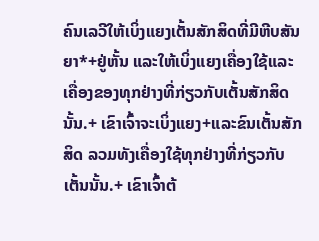ຄົນເລວີໃຫ້ເບິ່ງແຍງເຕັ້ນສັກສິດທີ່ມີຫີບສັນຍາ*+ຢູ່ຫັ້ນ ແລະໃຫ້ເບິ່ງແຍງເຄື່ອງໃຊ້ແລະເຄື່ອງຂອງທຸກຢ່າງທີ່ກ່ຽວກັບເຕັ້ນສັກສິດນັ້ນ.+ ເຂົາເຈົ້າຈະເບິ່ງແຍງ+ແລະຂົນເຕັ້ນສັກສິດ ລວມທັງເຄື່ອງໃຊ້ທຸກຢ່າງທີ່ກ່ຽວກັບເຕັ້ນນັ້ນ.+ ເຂົາເຈົ້າຕ້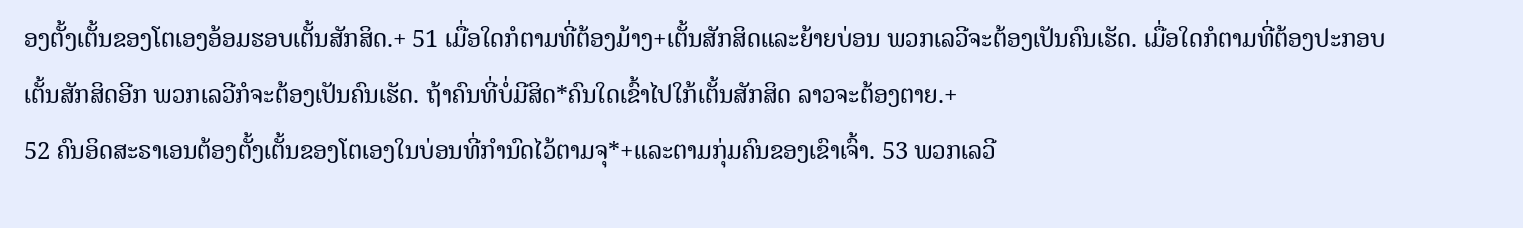ອງຕັ້ງເຕັ້ນຂອງໂຕເອງອ້ອມຮອບເຕັ້ນສັກສິດ.+ 51 ເມື່ອໃດກໍຕາມທີ່ຕ້ອງມ້າງ+ເຕັ້ນສັກສິດແລະຍ້າຍບ່ອນ ພວກເລວີຈະຕ້ອງເປັນຄົນເຮັດ. ເມື່ອໃດກໍຕາມທີ່ຕ້ອງປະກອບເຕັ້ນສັກສິດອີກ ພວກເລວີກໍຈະຕ້ອງເປັນຄົນເຮັດ. ຖ້າຄົນທີ່ບໍ່ມີສິດ*ຄົນໃດເຂົ້າໄປໃກ້ເຕັ້ນສັກສິດ ລາວຈະຕ້ອງຕາຍ.+
52 ຄົນອິດສະຣາເອນຕ້ອງຕັ້ງເຕັ້ນຂອງໂຕເອງໃນບ່ອນທີ່ກຳນົດໄວ້ຕາມຈຸ*+ແລະຕາມກຸ່ມຄົນຂອງເຂົາເຈົ້າ. 53 ພວກເລວີ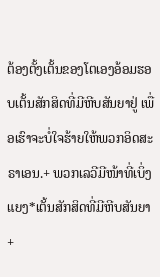ຕ້ອງຕັ້ງເຕັ້ນຂອງໂຕເອງອ້ອມຮອບເຕັ້ນສັກສິດທີ່ມີຫີບສັນຍາຢູ່ ເພື່ອເຮົາຈະບໍ່ໃຈຮ້າຍໃຫ້ພວກອິດສະຣາເອນ.+ ພວກເລວີມີໜ້າທີ່ເບິ່ງແຍງ*ເຕັ້ນສັກສິດທີ່ມີຫີບສັນຍາ+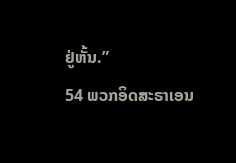ຢູ່ຫັ້ນ.”
54 ພວກອິດສະຣາເອນ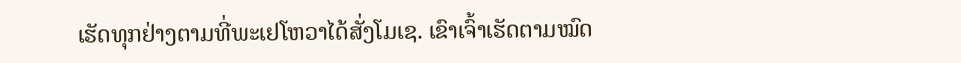ເຮັດທຸກຢ່າງຕາມທີ່ພະເຢໂຫວາໄດ້ສັ່ງໂມເຊ. ເຂົາເຈົ້າເຮັດຕາມໝົດ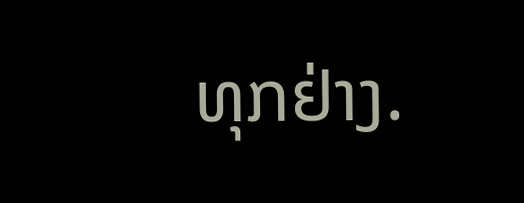ທຸກຢ່າງ.